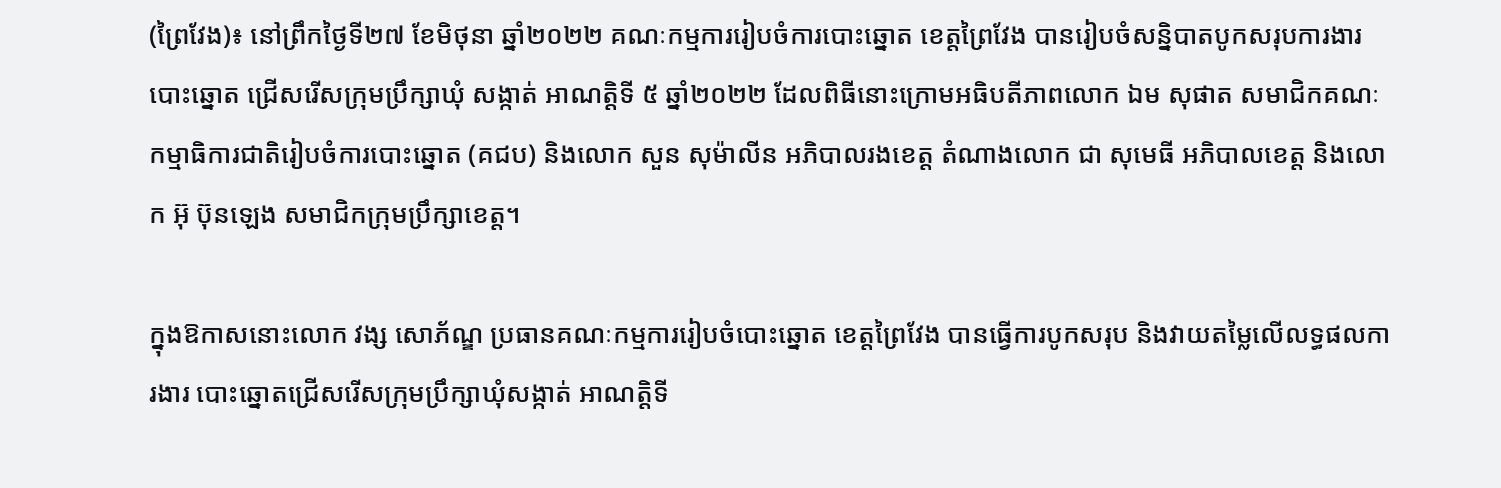(ព្រៃវែង)៖ នៅព្រឹកថ្ងៃទី២៧ ខែមិថុនា ឆ្នាំ២០២២ គណៈកម្មការរៀបចំការបោះឆ្នោត ខេត្តព្រៃវែង បានរៀបចំសន្និបាតបូកសរុបការងារបោះឆ្នោត ជ្រើសរើសក្រុមប្រឹក្សាឃុំ សង្កាត់ អាណត្តិទី ៥ ឆ្នាំ២០២២ ដែលពិធីនោះក្រោមអធិបតីភាពលោក ឯម សុផាត សមាជិកគណៈកម្មាធិការជាតិរៀបចំការបោះឆ្នោត (គជប) និងលោក សួន សុម៉ាលីន អភិបាលរងខេត្ត តំណាងលោក ជា សុមេធី អភិបាលខេត្ត និងលោក អ៊ុ ប៊ុនឡេង សមាជិកក្រុមប្រឹក្សាខេត្ត។

ក្នុងឱកាសនោះលោក វង្ស សោភ័ណ្ឌ ប្រធានគណៈកម្មការរៀបចំបោះឆ្នោត ខេត្តព្រៃវែង បានធ្វើការបូកសរុប និងវាយតម្លៃលើលទ្ធផលការងារ បោះឆ្នោតជ្រើសរើសក្រុមប្រឹក្សាឃុំសង្កាត់ អាណត្តិទី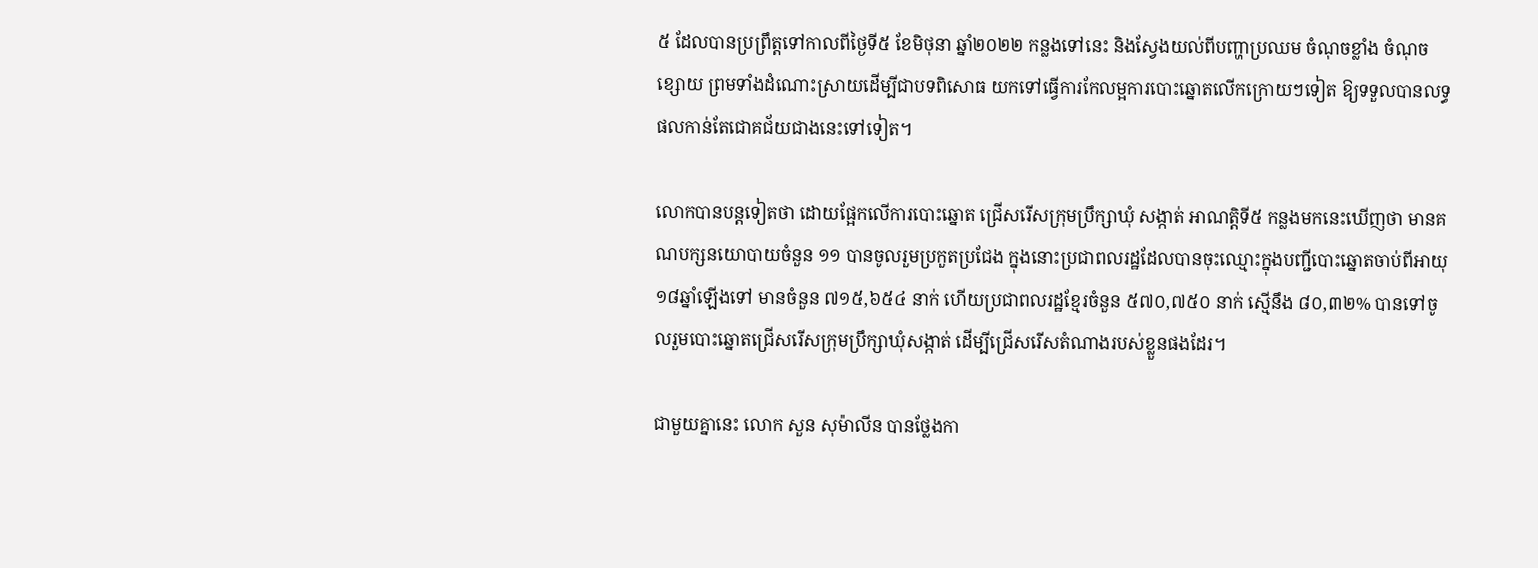៥ ដែលបានប្រព្រឹត្តទៅកាលពីថ្ងៃទី៥ ខែមិថុនា ឆ្នាំ២០២២ កន្លងទៅនេះ និងស្វែងយល់ពីបញ្ហាប្រឈម ចំណុចខ្លាំង ចំណុចខ្សោយ ព្រមទាំងដំណោះស្រាយដើម្បីជាបទពិសោធ យកទៅធ្វើការកែលម្អការបោះឆ្នោតលើកក្រោយៗទៀត ឱ្យទទួលបានលទ្ធផលកាន់តែជោគជ័យជាងនេះទៅទៀត។

លោកបានបន្តទៀតថា ដោយផ្អែកលើការបោះឆ្នោត ជ្រើសរើសក្រុមប្រឹក្សាឃុំ សង្កាត់ អាណត្តិទី៥ កន្លងមកនេះឃើញថា មានគណបក្សនយោបាយចំនួន ១១ បានចូលរួមប្រកួតប្រជែង ក្នុងនោះប្រជាពលរដ្ឋដែលបានចុះឈ្មោះក្នុងបញ្ជីបោះឆ្នោតចាប់ពីអាយុ ១៨ឆ្នាំឡើងទៅ មានចំនួន ៧១៥,៦៥៤ នាក់ ហើយប្រជាពលរដ្ឋខ្មែរចំនួន ៥៧០,៧៥០ នាក់ ស្មើនឹង ៨០,៣២% បានទៅចូលរួមបោះឆ្នោតជ្រើសរើសក្រុមប្រឹក្សាឃុំសង្កាត់ ដើម្បីជ្រើសរើសតំណាងរបស់ខ្លួនផងដែរ។

ជាមួយគ្នានេះ លោក សួន សុម៉ាលីន បានថ្លែងកា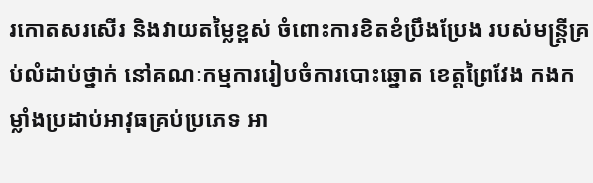រកោតសរសើរ និងវាយតម្លៃខ្ពស់ ចំពោះការខិតខំប្រឹងប្រែង របស់មន្ត្រីគ្រប់លំដាប់ថ្នាក់ នៅគណៈកម្មការរៀបចំការបោះឆ្នោត ខេត្តព្រៃវែង កងកម្លាំងប្រដាប់អាវុធគ្រប់ប្រភេទ អា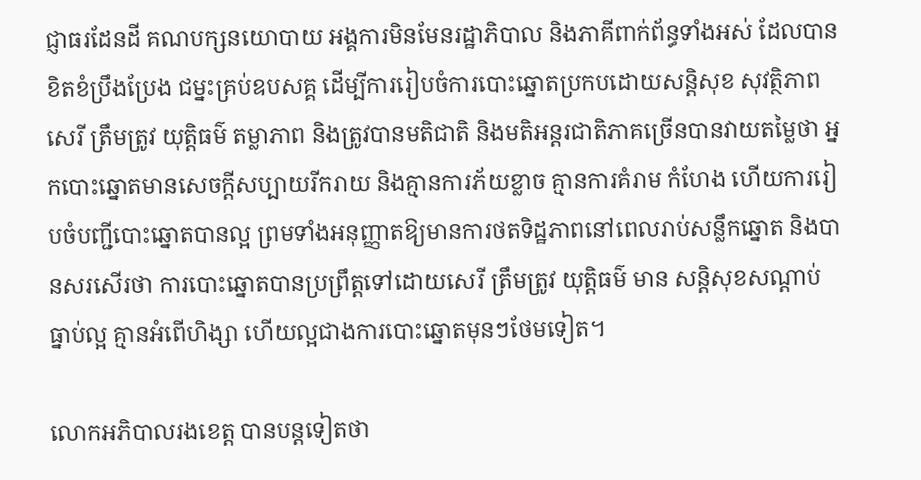ជ្ញាធរដែនដី គណបក្សនយោបាយ អង្គការមិនមែនរដ្ឋាភិបាល និងភាគីពាក់ព័ន្ធទាំងអស់ ដែលបានខិតខំប្រឹងប្រែង ជម្នះគ្រប់ឧបសគ្គ ដើម្បីការរៀបចំការបោះឆ្នោតប្រកបដោយសន្តិសុខ សុវត្ថិភាព សេរី ត្រឹមត្រូវ យុត្តិធម៌ តម្លាភាព និងត្រូវបានមតិជាតិ និងមតិអន្តរជាតិភាគច្រើនបានវាយតម្លៃថា អ្នកបោះឆ្នោតមានសេចក្តីសប្បាយរីករាយ និងគ្មានការភ័យខ្លាច គ្មានការគំរាម កំហែង ហើយការរៀបចំបញ្ជីបោះឆ្នោតបានល្អ ព្រមទាំងអនុញ្ញាតឱ្យមានការថតទិដ្ឋភាពនៅពេលរាប់សន្លឹកឆ្នោត និងបានសរសើរថា ការបោះឆ្នោតបានប្រព្រឹត្តទៅដោយសេរី ត្រឹមត្រូវ យុត្តិធម៌ មាន សន្តិសុខសណ្តាប់ធ្នាប់ល្អ គ្មានអំពើហិង្សា ហើយល្អជាងការបោះឆ្នោតមុនៗថែមទៀត។

លោកអភិបាលរងខេត្ត បានបន្តទៀតថា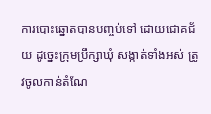ការបោះឆ្នោតបានបញ្ចប់ទៅ ដោយជោគជ័យ ដូច្នេះក្រុមប្រឹក្សាឃុំ សង្កាត់ទាំងអស់ ត្រូវចូលកាន់តំណែ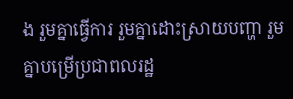ង រួមគ្នាធ្វើការ រួមគ្នាដោះស្រាយបញ្ហា រួមគ្នាបម្រើប្រជាពលរដ្ឋ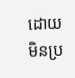ដោយមិនប្រ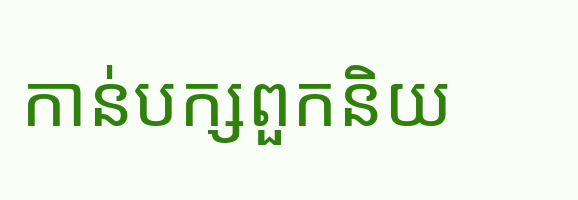កាន់បក្សពួកនិយ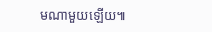មណាមួយឡើយ៕